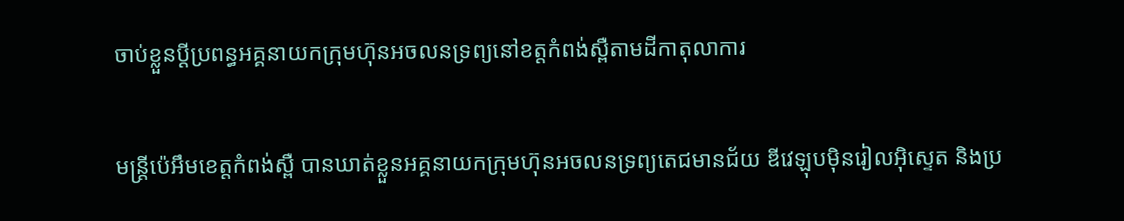ចាប់ខ្លួនប្តីប្រពន្ធអគ្គនាយកក្រុមហ៊ុនអចលនទ្រព្យនៅខត្តកំពង់ស្ពឺតាមដីកាតុលាការ

មន្ត្រីប៉េអឹមខេត្តកំពង់ស្ពឺ បានឃាត់ខ្លួនអគ្គនាយកក្រុមហ៊ុនអចលនទ្រព្យតេជមានជ័យ ឌីវេឡុបម៉ិនរៀលអ៊ិស្ទេត និងប្រ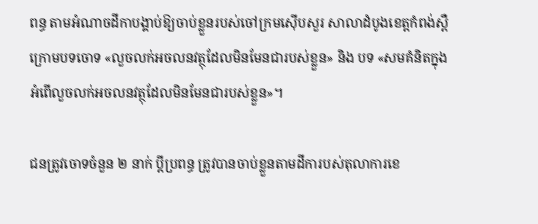ពន្ធ តាមអំណាចដីកាបង្គាប់ឱ្យចាប់ខ្លួនរបស់ចៅក្រមស៊ើបសួរ សាលាដំបូងខេត្តកំពង់ស្ពឺក្រោមបទចោទ «លួចលក់អចលនវត្ថុដែលមិនមែនជារបស់ខ្លួន» និង បទ «សមគំនិតក្នុងអំពើលួចលក់អចលនវត្ថុដែលមិនមែនជារបស់ខ្លួន»។

ជនត្រូវចោទចំនួន ២ នាក់ ប្តីប្រពន្ធ ត្រូវបានចាប់ខ្លួនតាមដីការបស់តុលាការខេ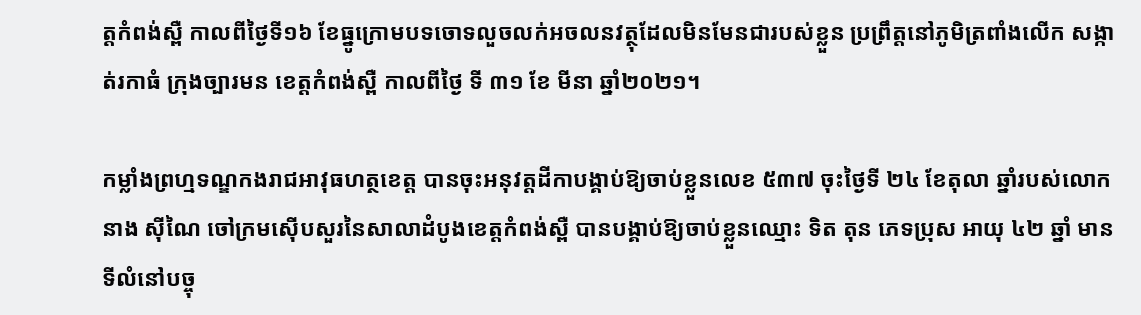ត្តកំពង់ស្ពឺ កាលពីថ្ងៃទី១៦ ខែធ្នូក្រោមបទចោទលួចលក់អចលនវត្ថុដែលមិនមែនជារបស់ខ្លួន ប្រព្រឹត្តនៅភូមិត្រពាំងលើក សង្កាត់រកាធំ ក្រុងច្បារមន ខេត្តកំពង់ស្ពឺ កាលពីថ្ងៃ ទី ៣១ ខែ មីនា ឆ្នាំ២០២១។

កម្លាំងព្រហ្មទណ្ឌកងរាជអាវុធហត្ថខេត្ត បានចុះអនុវត្តដីកាបង្គាប់ឱ្យចាប់ខ្លួនលេខ ៥៣៧ ចុះថ្ងៃទី ២៤ ខែតុលា ឆ្នាំរបស់លោក នាង ស៊ីណៃ ចៅក្រមស៊ើបសួរនៃសាលាដំបូងខេត្តកំពង់ស្ពឺ បានបង្គាប់ឱ្យចាប់ខ្លួនឈ្មោះ ទិត តុន ភេទប្រុស អាយុ ៤២ ឆ្នាំ មានទីលំនៅបច្ចុ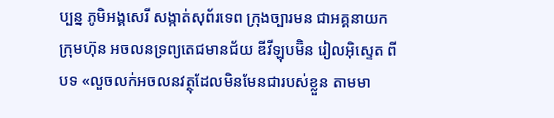ប្បន្ន ភូមិអង្គសេរី សង្កាត់សុព័រទេព ក្រុងច្បារមន ជាអគ្គនាយកក្រុមហ៊ុន អចលនទ្រព្យតេជមានជ័យ ឌីវីឡុបម៊ិន រៀលអ៊ិស្ទេត ពីបទ «លួចលក់អចលនវត្ថុដែលមិនមែនជារបស់ខ្លួន តាមមា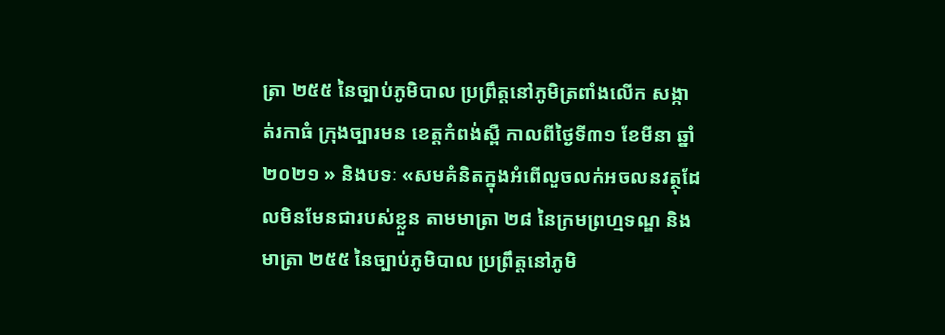ត្រា ២៥៥ នៃច្បាប់ភូមិបាល ប្រព្រឹត្តនៅភូមិត្រពាំងលើក សង្កាត់រកាធំ ក្រុងច្បារមន ខេត្តកំពង់ស្ពឺ កាលពីថ្ងៃទី៣១ ខែមីនា ឆ្នាំ ២០២១ » និងបទៈ «សមគំនិតក្នុងអំពើលួចលក់អចលនវត្ថុដែលមិនមែនជារបស់ខ្លួន តាមមាត្រា ២៨ នៃក្រមព្រហ្មទណ្ឌ និងមាត្រា ២៥៥ នៃច្បាប់ភូមិបាល ប្រព្រឹត្តនៅភូមិ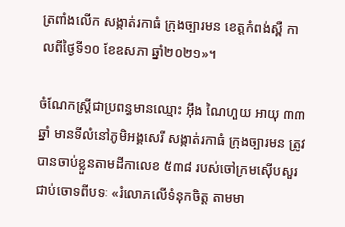ត្រពាំងលើក សង្កាត់រកាធំ ក្រុងច្បារមន ខេត្តកំពង់ស្ពឺ កាលពីថ្ងៃទី១០ ខែឧសភា ឆ្នាំ២០២១»។

ចំណែកស្ត្រីជាប្រពន្ធមានឈ្មោះ អ៊ឹង ណៃហួយ អាយុ ៣៣ ឆ្នាំ មានទីលំនៅភូមិអង្គសេរី សង្កាត់រកាធំ ក្រុងច្បារមន ត្រូវបានចាប់ខ្លួនតាមដីកាលេខ ៥៣៨ របស់ចៅក្រមស៊ើបសួរ ជាប់ចោទពីបទៈ «រំលោភលើទំនុកចិត្ត តាមមា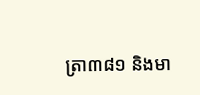ត្រា៣៨១ និងមា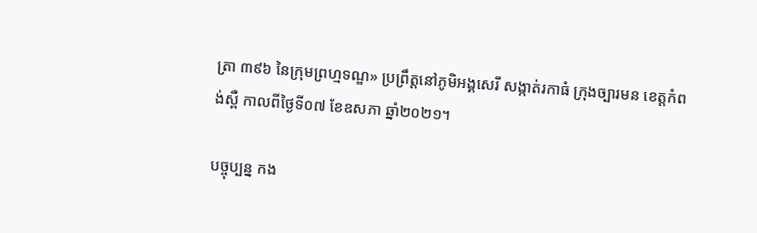ត្រា ៣៩៦ នៃក្រុមព្រហ្មទណ្ឌ» ប្រព្រឹត្តនៅភូមិអង្គសេរី សង្កាត់រកាធំ ក្រុងច្បារមន ខេត្តកំពង់ស្ពឺ កាលពីថ្ងៃទី០៧ ខែឧសភា ឆ្នាំ២០២១។

បច្ចុប្បន្ន កង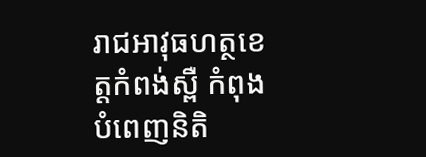រាជអាវុធហត្ថខេត្តកំពង់ស្ពឺ កំពុងបំពេញនិតិ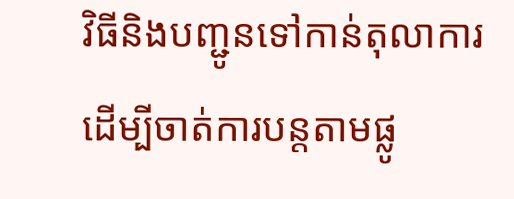វិធីនិងបញ្ជូនទៅកាន់តុលាការ ដើម្បីចាត់ការបន្តតាមផ្លូ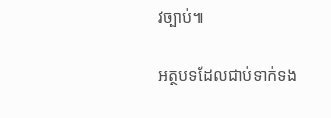វច្បាប់៕

អត្ថបទដែលជាប់ទាក់ទង